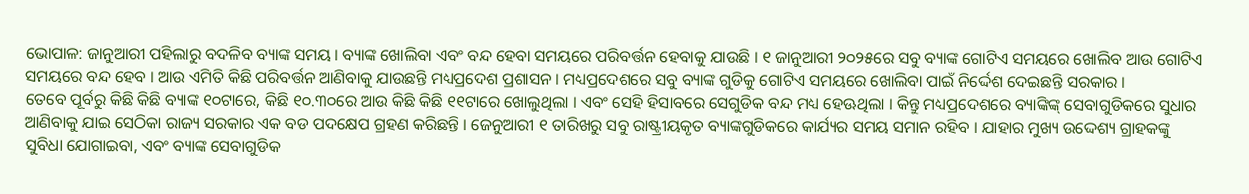ଭୋପାଳ: ଜାନୁଆରୀ ପହିଲାରୁ ବଦଳିବ ବ୍ୟାଙ୍କ ସମୟ । ବ୍ୟାଙ୍କ ଖୋଲିବା ଏବଂ ବନ୍ଦ ହେବା ସମୟରେ ପରିବର୍ତ୍ତନ ହେବାକୁ ଯାଉଛି । ୧ ଜାନୁଆରୀ ୨୦୨୫ରେ ସବୁ ବ୍ୟାଙ୍କ ଗୋଟିଏ ସମୟରେ ଖୋଲିବ ଆଉ ଗୋଟିଏ ସମୟରେ ବନ୍ଦ ହେବ । ଆଉ ଏମିତି କିଛି ପରିବର୍ତ୍ତନ ଆଣିବାକୁ ଯାଉଛନ୍ତି ମଧ୍ୟପ୍ରଦେଶ ପ୍ରଶାସନ । ମଧ୍ୟପ୍ରଦେଶରେ ସବୁ ବ୍ୟାଙ୍କ ଗୁଡିକୁ ଗୋଟିଏ ସମୟରେ ଖୋଲିବା ପାଇଁ ନିର୍ଦ୍ଦେଶ ଦେଇଛନ୍ତି ସରକାର ।
ତେବେ ପୂର୍ବରୁ କିଛି କିଛି ବ୍ୟାଙ୍କ ୧୦ଟାରେ, କିଛି ୧୦.୩୦ରେ ଆଉ କିଛି କିଛି ୧୧ଟାରେ ଖୋଲୁଥିଲା । ଏବଂ ସେହି ହିସାବରେ ସେଗୁଡିକ ବନ୍ଦ ମଧ୍ୟ ହେଊଥିଲା । କିନ୍ତୁ ମଧ୍ୟପ୍ରଦେଶରେ ବ୍ୟାଙ୍କିଙ୍କ୍ ସେବାଗୁଡିକରେ ସୁଧାର ଆଣିବାକୁ ଯାଇ ସେଠିକା ରାଜ୍ୟ ସରକାର ଏକ ବଡ ପଦକ୍ଷେପ ଗ୍ରହଣ କରିଛନ୍ତି । ଜେନୁଆରୀ ୧ ତାରିଖରୁ ସବୁ ରାଷ୍ଟ୍ରୀୟକୃତ ବ୍ୟାଙ୍କଗୁଡିକରେ କାର୍ଯ୍ୟର ସମୟ ସମାନ ରହିବ । ଯାହାର ମୁଖ୍ୟ ଉଦ୍ଦେଶ୍ୟ ଗ୍ରାହକଙ୍କୁ ସୁବିଧା ଯୋଗାଇବା, ଏବଂ ବ୍ୟାଙ୍କ ସେବାଗୁଡିକ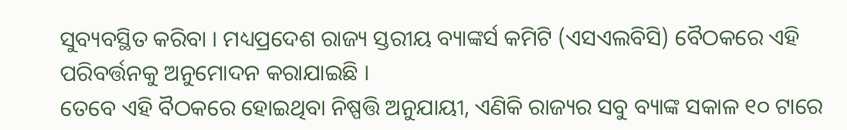ସୁବ୍ୟବସ୍ଥିତ କରିବା । ମଧ୍ୟପ୍ରଦେଶ ରାଜ୍ୟ ସ୍ତରୀୟ ବ୍ୟାଙ୍କର୍ସ କମିଟି (ଏସଏଲବିସି) ବୈଠକରେ ଏହି ପରିବର୍ତ୍ତନକୁ ଅନୁମୋଦନ କରାଯାଇଛି ।
ତେବେ ଏହି ବୖଠକରେ ହୋଇଥିବା ନିଷ୍ପତ୍ତି ଅନୁଯାୟୀ, ଏଣିକି ରାଜ୍ୟର ସବୁ ବ୍ୟାଙ୍କ ସକାଳ ୧୦ ଟାରେ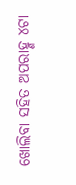ଖୋଲିବା ସହିତ ଅପରାହ୍ଣ ୪ଟା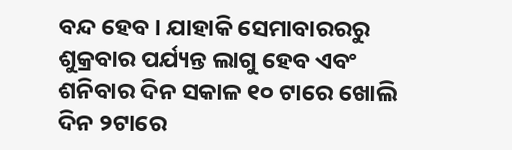ବନ୍ଦ ହେବ । ଯାହାକି ସେମାବାରରରୁ ଶୁକ୍ରବାର ପର୍ଯ୍ୟନ୍ତ ଲାଗୁ ହେବ ଏବଂ ଶନିବାର ଦିନ ସକାଳ ୧୦ ଟାରେ ଖୋଲି ଦିନ ୨ଟାରେ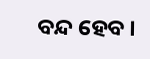ବନ୍ଦ ହେବ ।